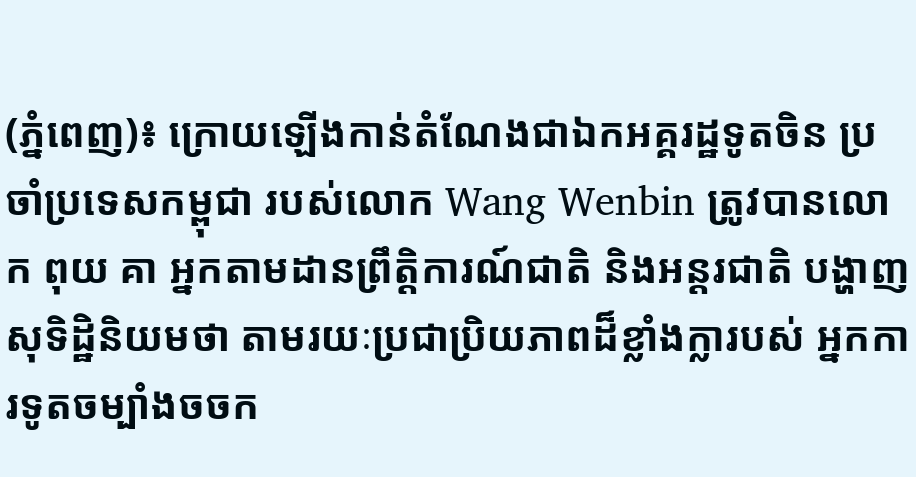(ភ្នំពេញ)៖ ក្រោយឡើងកាន់តំណែងជាឯកអគ្គរដ្ឋទូតចិន ប្រចាំប្រទេសកម្ពុជា របស់លោក Wang Wenbin ត្រូវបានលោក ពុយ គា អ្នកតាមដានព្រឹត្តិការណ៍ជាតិ និងអន្តរជាតិ បង្ហាញសុទិដ្ឋិនិយមថា តាមរយៈប្រជាប្រិយភាពដ៏ខ្លាំងក្លារបស់ អ្នកការទូតចម្បាំងចចក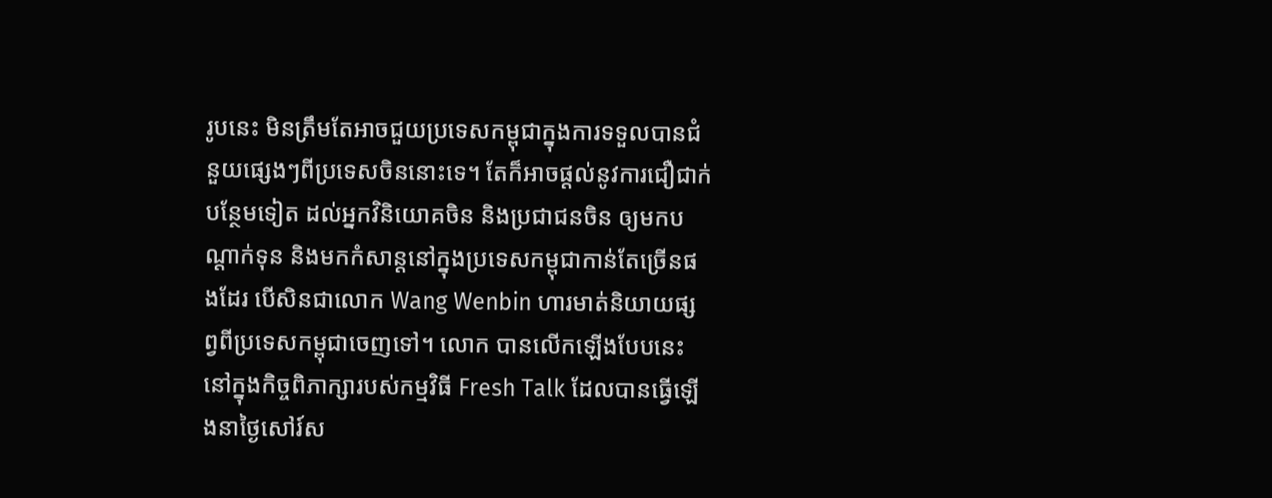រូបនេះ មិនត្រឹមតែអាចជួយប្រទេសកម្ពុជាក្នុងការទទួលបានជំនួយផ្សេងៗពីប្រទេសចិននោះទេ។ តែក៏អាចផ្ដល់នូវការជឿជាក់បន្ថែមទៀត ដល់អ្នកវិនិយោគចិន និងប្រជាជនចិន ឲ្យមកបណ្ដាក់ទុន និងមកកំសាន្តនៅក្នុងប្រទេសកម្ពុជាកាន់តែច្រើនផងដែរ បើសិនជាលោក Wang Wenbin ហារមាត់និយាយផ្សព្វពីប្រទេសកម្ពុជាចេញទៅ។ លោក បានលើកឡើងបែបនេះនៅក្នុងកិច្ចពិភាក្សារបស់កម្មវិធី Fresh Talk ដែលបានធ្វើឡើងនាថ្ងៃសៅរ៍ស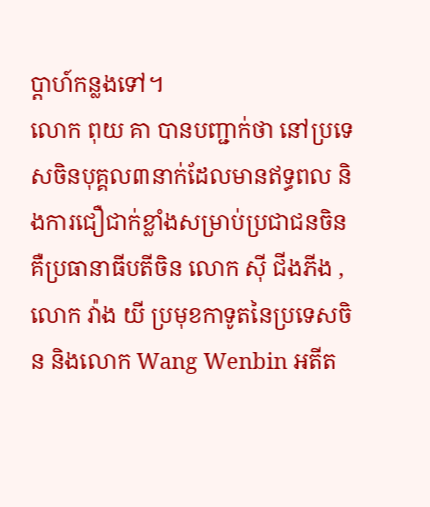ប្ដាហ៍កន្លងទៅ។
លោក ពុយ គា បានបញ្ជាក់ថា នៅប្រទេសចិនបុគ្គល៣នាក់ដែលមានឥទ្ធពល និងការជឿជាក់ខ្លាំងសម្រាប់ប្រជាជនចិន គឺប្រធានាធីបតីចិន លោក ស៊ី ជីងភីង , លោក វ៉ាង យី ប្រមុខកាទូតនៃប្រទេសចិន និងលោក Wang Wenbin អតីត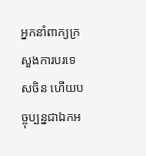អ្នកនាំពាក្យក្រសួងការបរទេសចិន ហើយបច្ចុប្បន្នជាឯកអ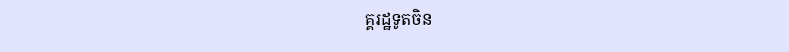គ្គរដ្ឋទូតចិន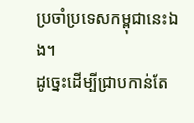ប្រចាំប្រទេសកម្ពុជានេះឯង។
ដូច្នេះដើម្បីជ្រាបកាន់តែ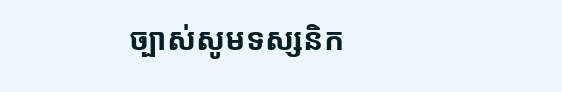ច្បាស់សូមទស្សនិក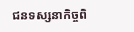ជនទស្សនាកិច្ចពិ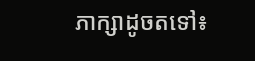ភាក្សាដូចតទៅ៖